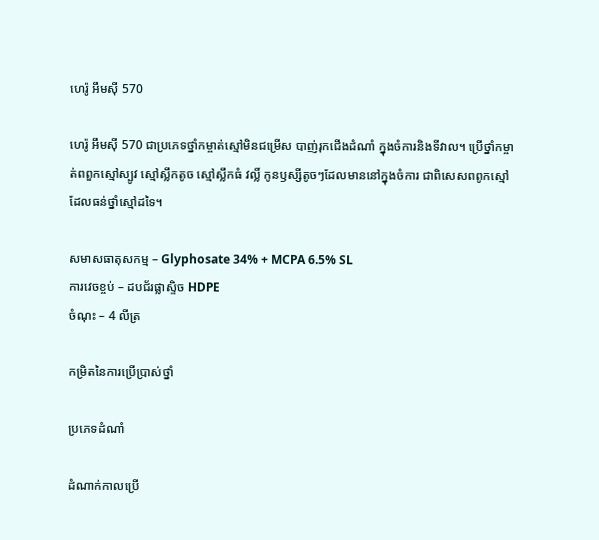ហេរ៉ូ អឹមស៊ី 570

ហេរ៉ូ អឹមស៊ី 570 ជាប្រភេទថ្នាំកម្ចាត់ស្មៅមិនជម្រើស បាញ់រុកជើងដំណាំ ក្នុងចំការនិងទីវាល។ ប្រើថ្នាំកម្ចាត់ពពួកស្មៅស្បូវ ស្មៅស្លឹកតូច ស្មៅស្លឹកធំ វល្លិ៍ កូនឫស្សីតូចៗដែលមាននៅក្នុងចំការ ជាពិសេសពពូកស្មៅដែលធន់ថ្នាំស្មៅដទៃ។

សមាសធាតុសកម្ម – Glyphosate 34% + MCPA 6.5% SL
ការវេចខ្ចប់ – ដបជ័រផ្លាស្ទិច HDPE
ចំណុះ – 4 លីត្រ

កម្រិតនៃការប្រើប្រាស់ថ្នាំ

ប្រភេទដំណាំ

ដំណាក់កាលប្រើ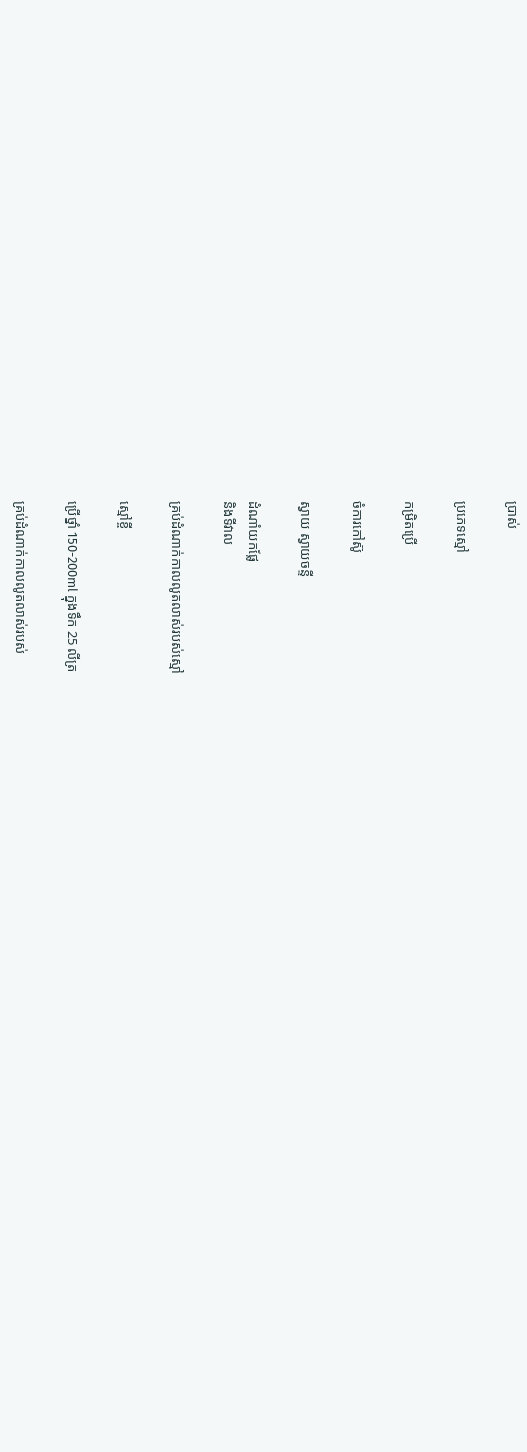ប្រាស់

ប្រភេទស្មៅ

កម្រិតប្រើ

ចំការកៅស៊ូ

ស្វាយ ស្វាយចន្ទី

ដំណាំយកផ្លែ
និងទីវាល

គ្រប់ដំណាក់កាលលូតលាស់របស់ស្មៅ

ស្មៅខ្ចី

ប្រើថ្នាំ 150-200ml ក្នុងទឹក 25 លីត្រ

គ្រប់ដំណាក់កាលលូតលាស់របស់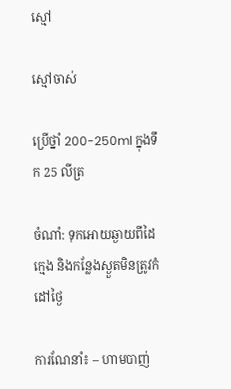ស្មៅ

ស្មៅចាស់

ប្រើថ្នាំ 200-250ml ក្នុងទឹក 25 លីត្រ

ចំណាំ: ទុកអោយឆ្ងាយពីដៃក្មេង និងកន្លែងស្ងួតមិនត្រូវកំដៅថ្ងៃ

ការណែនាំ៖ – ហាមបាញ់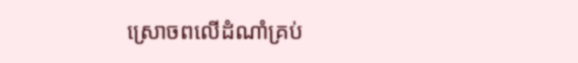ស្រោចពលើដំណាំគ្រប់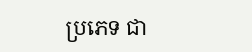ប្រភេទ ជា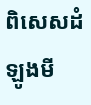ពិសេសដំឡូងមី